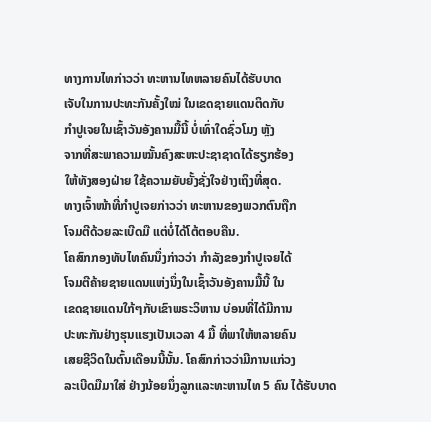ທາງການໄທກ່າວວ່າ ທະຫານໄທຫລາຍຄົນໄດ້ຮັບບາດ
ເຈັບໃນການປະທະກັນຄັ້ງໃໝ່ ໃນເຂດຊາຍແດນຕິດກັບ
ກໍາປູເຈຍໃນເຊົ້າວັນອັງຄານມື້ນີ້ ບໍ່ເທົ່າໃດຊົ່ວໂມງ ຫຼັງ
ຈາກທີ່ສະພາຄວາມໝັ້ນຄົງສະຫະປະຊາຊາດໄດ້ຮຽກຮ້ອງ
ໃຫ້ທັງສອງຝ່າຍ ໃຊ້ຄວາມຍັບຍັ້ງຊັ່ງໃຈຢ່າງເຖິງທີ່ສຸດ.
ທາງເຈົ້າໜ້າທີ່ກໍາປູເຈຍກ່າວວ່າ ທະຫານຂອງພວກຕົນຖືກ
ໂຈມຕີດ້ວຍລະເບີດມື ແຕ່ບໍ່ໄດ້ໂຕ້ຕອບຄືນ.
ໂຄສົກກອງທັບໄທຄົນນຶ່ງກ່າວວ່າ ກໍາລັງຂອງກໍາປູເຈຍໄດ້
ໂຈມຕີຄ້າຍຊາຍແດນແຫ່ງນຶ່ງໃນເຊົ້າວັນອັງຄານມື້ນີ້ ໃນ
ເຂດຊາຍແດນໃກ້ໆກັບເຂົາພຣະວິຫານ ບ່ອນທີ່ໄດ້ມີການ
ປະທະກັນຢ່າງຮຸນແຮງເປັນເວລາ 4 ມື້ ທີ່ພາໃຫ້ຫລາຍຄົນ
ເສຍຊີວິດໃນຕົ້ນເດືອນນີ້ນັ້ນ. ໂຄສົກກ່າວວ່າມີການແກ່ວງ
ລະເບີດມືມາໃສ່ ຢ່າງນ້ອຍນຶ່ງລູກແລະທະຫານໄທ 5 ຄົນ ໄດ້ຮັບບາດ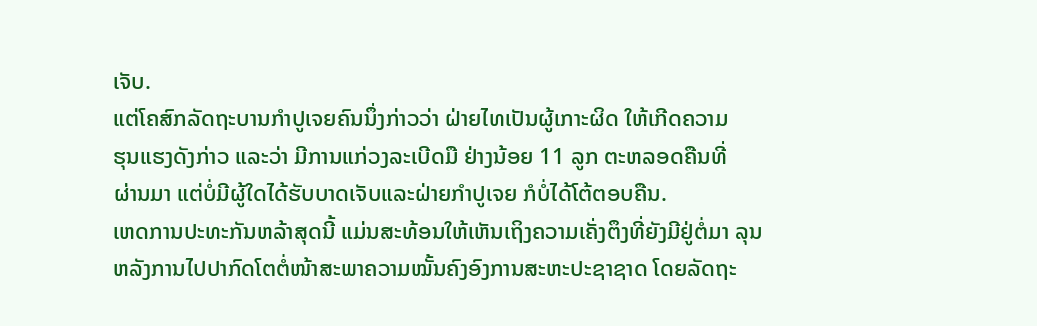ເຈັບ.
ແຕ່ໂຄສົກລັດຖະບານກໍາປູເຈຍຄົນນຶ່ງກ່າວວ່າ ຝ່າຍໄທເປັນຜູ້ເກາະຜິດ ໃຫ້ເກີດຄວາມ
ຮຸນແຮງດັງກ່າວ ແລະວ່າ ມີການແກ່ວງລະເບີດມື ຢ່າງນ້ອຍ 11 ລູກ ຕະຫລອດຄືນທີ່
ຜ່ານມາ ແຕ່ບໍ່ມີຜູ້ໃດໄດ້ຮັບບາດເຈັບແລະຝ່າຍກໍາປູເຈຍ ກໍບໍ່ໄດ້ໂຕ້ຕອບຄືນ.
ເຫດການປະທະກັນຫລ້າສຸດນີ້ ແມ່ນສະທ້ອນໃຫ້ເຫັນເຖິງຄວາມເຄັ່ງຕຶງທີ່ຍັງມີຢູ່ຕໍ່ມາ ລຸນ
ຫລັງການໄປປາກົດໂຕຕໍ່ໜ້າສະພາຄວາມໝັ້ນຄົງອົງການສະຫະປະຊາຊາດ ໂດຍລັດຖະ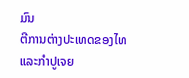ມົນ
ຕີການຕ່າງປະເທດຂອງໄທແລະກໍາປູເຈຍ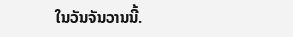ໃນວັນຈັນວານນີ້.